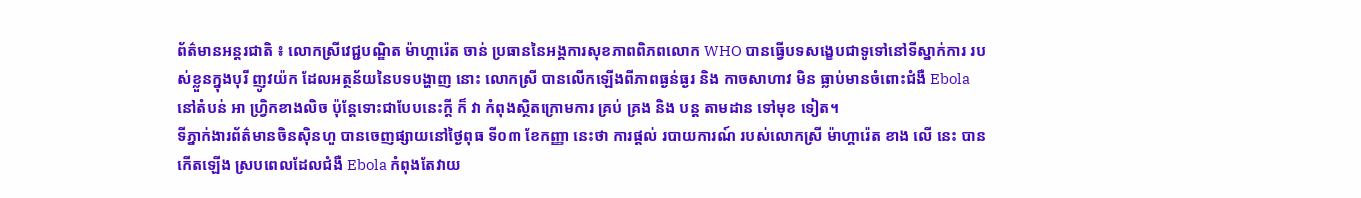ព័ត៌មានអន្តរជាតិ ៖ លោកស្រីវេជ្ជបណ្ឌិត ម៉ាហ្គារ៉េត ចាន់ ប្រធាននៃអង្គការសុខភាពពិភពលោក WHO បានធ្វើបទសង្ខេបជាទូទៅនៅទីស្នាក់ការ របស់ខ្លួនក្នុងបុរី ញូវយ៉ក ដែលអត្ថន័យនៃបទបង្ហាញ នោះ លោកស្រី បានលើកឡើងពីភាពធ្ងន់ធ្ងរ និង កាចសាហាវ មិន ធ្លាប់មានចំពោះជំងឺ Ebola នៅតំបន់ អា ហ្វ្រិកខាងលិច ប៉ុន្តែទោះជាបែបនេះក្តី ក៏ វា កំពុងស្ថិតក្រោមការ គ្រប់ គ្រង និង បន្ត តាមដាន ទៅមុខ ទៀត។
ទីភ្នាក់ងារព័ត៌មានចិនស៊ិនហួ បានចេញផ្សាយនៅថ្ងៃពុធ ទី០៣ ខែកញ្ញា នេះថា ការផ្តល់ របាយការណ៍ របស់លោកស្រី ម៉ាហ្គារ៉េត ខាង លើ នេះ បានកើតឡើង ស្របពេលដែលជំងឺ Ebola កំពុងតែវាយ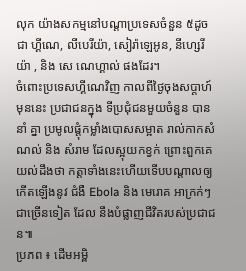លុក យ៉ាងសកម្មនៅបណ្តាប្រទេសចំនួន ៥ដូចជា ហ្គីណេ, លីបេរីយ៉ា, សៀរ៉ាឡេអូន, នីហ្សេរីយ៉ា , និង សេ ណេហ្គាល់ ផងដែរ។
ចំពោះប្រទេសហ្គីណេវិញ កាលពីថ្ងៃចុងសប្តាហ៍មុននេះ ប្រជាជនក្នុង ទីប្រជុំជនមួយចំនួន បាននាំ គ្នា ប្រមូលផ្តុំកម្លាំងបោសសម្អាត រាល់កាកសំណល់ និង សំរាម ដែលស្អុយកខ្វក់ ព្រោះពួកគេយល់ដឹងថា កត្តាទាំងនេះហើយទើបបណ្តាលឲ្យកើតឡើងនូវ ជំងឺ Ebola និង មេរោគ អាក្រក់ៗជាច្រើនទៀត ដែល នឹងបំផ្លាញជីវិតរបស់ប្រជាជន៕
ប្រភព ៖ ដើមអម្ពិ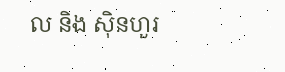ល និង ស៊ិនហួរ